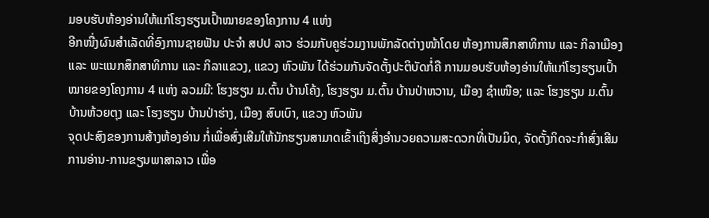ມອບຮັບຫ້ອງອ່ານໃຫ້ແກ່ໂຮງຮຽນເປົ້າໝາຍຂອງໂຄງການ 4 ແຫ່ງ
ອີກໜື່ງຜົນສຳເລັດທີ່ອົງການຊາຍຟັນ ປະຈຳ ສປປ ລາວ ຮ່ວມກັບຄູຮ່ວມງານພັກລັດຕ່າງໜ້າໂດຍ ຫ້ອງການສຶກສາທິການ ແລະ ກິລາເມືອງ ແລະ ພະແນກສຶກສາທິການ ແລະ ກິລາແຂວງ, ແຂວງ ຫົວພັນ ໄດ້ຮ່ວມກັນຈັດຕັ້ງປະຕິບັດກໍ່ຄື ການມອບຮັບຫ້ອງອ່ານໃຫ້ແກ່ໂຮງຮຽນເປົ້າໝາຍຂອງໂຄງການ 4 ແຫ່ງ ລວມມີ: ໂຮງຮຽນ ມ.ຕົ້ນ ບ້ານໂຄ້ງ, ໂຮງຮຽນ ມ.ຕົ້ນ ບ້ານປ່າຫວານ, ເມືອງ ຊໍາເໜືອ; ແລະ ໂຮງຮຽນ ມ.ຕົ້ນ ບ້ານຫ້ວຍຕຸງ ແລະ ໂຮງຮຽນ ບ້ານປ່າຮ່າງ, ເມືອງ ສົບເບົາ, ແຂວງ ຫົວພັນ
ຈຸດປະສົງຂອງການສ້າງຫ້ອງອ່ານ ກໍ່ເພື່ອສົ່ງເສີມໃຫ້ນັກຮຽນສາມາດເຂົ້າເຖິງສິ່ງອໍານວຍຄວາມສະດວກທີ່ເປັນມິດ, ຈັດຕັ້ງກິດຈະກໍາສົ່ງເສີມການອ່ານ-ການຂຽນພາສາລາວ ເພື່ອ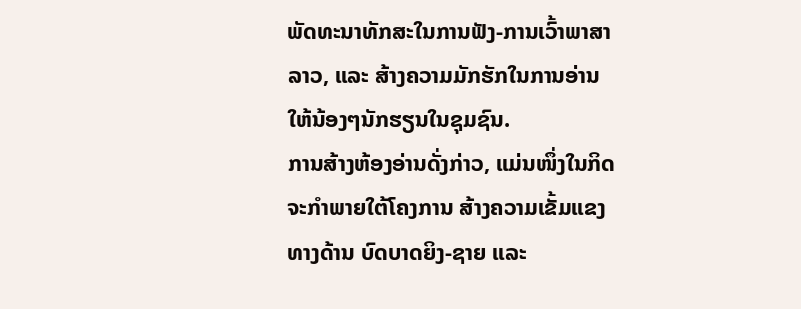ພັດທະນາທັກສະໃນການຟັງ-ການເວົ້າພາສາລາວ, ແລະ ສ້າງຄວາມມັກຮັກໃນການອ່ານໃຫ້ນ້ອງໆນັກຮຽນໃນຊຸມຊົນ.
ການສ້າງຫ້ອງອ່ານດັ່ງກ່າວ, ແມ່ນໜຶ່ງໃນກິດຈະກຳພາຍໃຕ້ໂຄງການ ສ້າງຄວາມເຂັ້ມແຂງທາງດ້ານ ບົດບາດຍິງ-ຊາຍ ແລະ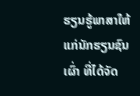ຮຽນຮູ້ພາສາໃຫ້ແກ່ນັກຮຽນຊົນເຜົ່າ ທີ່ໄດ້ຈັດ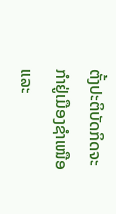ຕັ້ງປະຕິບັດກິດຈະກຳຢູ່ເມືອງຊໍາເໜືອ ແລະ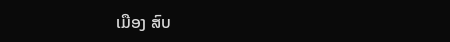ເມືອງ ສົບ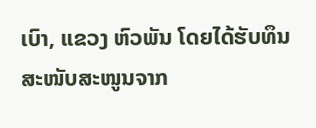ເບົາ, ແຂວງ ຫົວພັນ ໂດຍໄດ້ຮັບທຶນສະໜັບສະໜູນຈາກ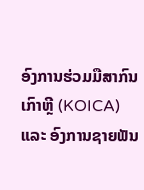ອົງການຮ່ວມມືສາກົນເກົາຫຼີ (KOICA) ແລະ ອົງການຊາຍຟັນ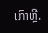ເກົາຫຼີ.